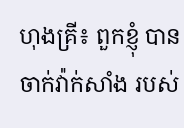ហុងគ្រី៖ ពួកខ្ញុំ បានចាក់វ៉ាក់សាំង របស់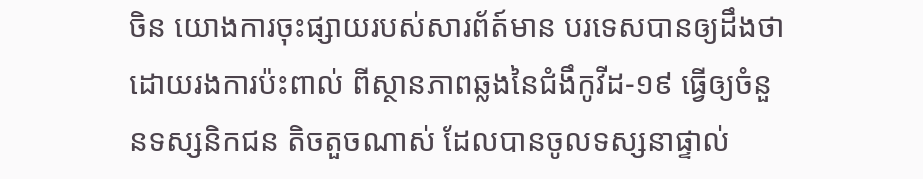ចិន យោងការចុះផ្សាយរបស់សារព័ត៍មាន បរទេសបានឲ្យដឹងថា ដោយរងការប៉ះពាល់ ពីស្ថានភាពឆ្លងនៃជំងឹកូវីដ-១៩ ធ្វើឲ្យចំនួនទស្សនិកជន តិចតួចណាស់ ដែលបានចូលទស្សនាផ្ទាល់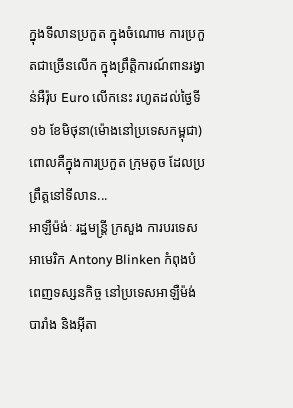ក្នុងទីលានប្រកួត ក្នុងចំណោម ការប្រកួតជាច្រើនលើក ក្នុងព្រឹត្តិការណ៍ពានរង្វាន់អឺរ៉ុប Euro លើកនេះ រហូតដល់ថ្ងៃទី១៦ ខែមិថុនា(ម៉ោងនៅប្រទេសកម្ពុជា) ពោលគឺក្នុងការប្រកួត ក្រុមតូច ដែលប្រព្រឹត្តនៅទីលាន...
អាឡឺម៉ង់ៈ រដ្ឋមន្រ្តី ក្រសួង ការបរទេសអាមេរិក Antony Blinken កំពុងបំពេញទស្សនកិច្ច នៅប្រទេសអាឡឺម៉ង់ បារាំង និងអ៊ីតា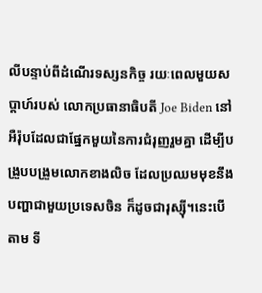លីបន្ទាប់ពីដំណើរទស្សនកិច្ច រយៈពេលមួយសប្តាហ៍របស់ លោកប្រធានាធិបតី Joe Biden នៅអឺរ៉ុបដែលជាផ្នែកមួយនៃការជំរុញរួមគ្នា ដើម្បីបង្រួបបង្រួមលោកខាងលិច ដែលប្រឈមមុខនឹងបញ្ហាជាមួយប្រទេសចិន ក៏ដូចជារុស្ស៊ី។នេះបេីតាម ទី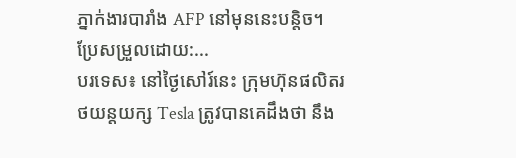ភ្នាក់ងារបារាំង AFP នៅមុននេះបន្តិច។ ប្រែសម្រួលដោយ:...
បរទេស៖ នៅថ្ងៃសៅរ៍នេះ ក្រុមហ៊ុនផលិតរថយន្តយក្ស Tesla ត្រូវបានគេដឹងថា នឹង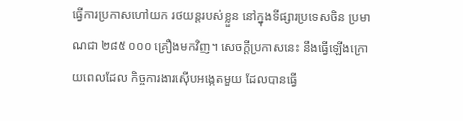ធ្វើការប្រកាសហៅយក រថយន្តរបស់ខ្លួន នៅក្នុងទីផ្សារប្រទេសចិន ប្រមាណជា ២៨៥ ០០០ គ្រឿងមកវិញ។ សេចក្តីប្រកាសនេះ នឹងធ្វើឡើងក្រោយពេលដែល កិច្ចការងារស៊ើបអង្កេតមួយ ដែលបានធ្វើ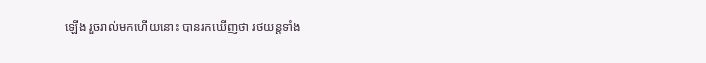ឡើង រួចរាល់មកហើយនោះ បានរកឃើញថា រថយន្តទាំង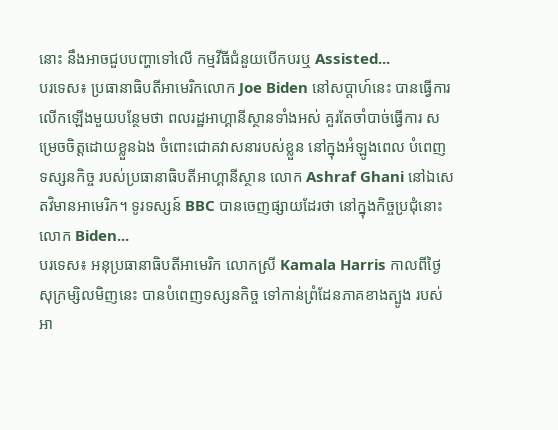នោះ នឹងអាចជួបបញ្ហាទៅលើ កម្មវីធីជំនួយបើកបរឬ Assisted...
បរទេស៖ ប្រធានាធិបតីអាមេរិកលោក Joe Biden នៅសប្តាហ៍នេះ បានធ្វើការលើកឡើងមួយបន្ថែមថា ពលរដ្ឋអាហ្គានីស្ថានទាំងអស់ គួរតែចាំបាច់ធ្វើការ សម្រេចចិត្តដោយខ្លួនឯង ចំពោះជោគវាសនារបស់ខ្លួន នៅក្នុងអំឡូងពេល បំពេញទស្សនកិច្ច របស់ប្រធានាធិបតីអាហ្គានីស្ថាន លោក Ashraf Ghani នៅឯសេតវិមានអាមេរិក។ ទូរទស្សន៍ BBC បានចេញផ្សាយដែរថា នៅក្នុងកិច្ចប្រជុំនោះលោក Biden...
បរទេស៖ អនុប្រធានាធិបតីអាមេរិក លោកស្រី Kamala Harris កាលពីថ្ងៃសុក្រម្សិលមិញនេះ បានបំពេញទស្សនកិច្ច ទៅកាន់ព្រំដែនភាគខាងត្បូង របស់អា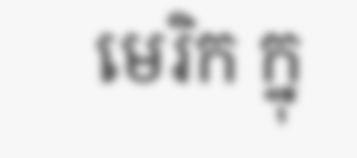មេរិក ក្នុ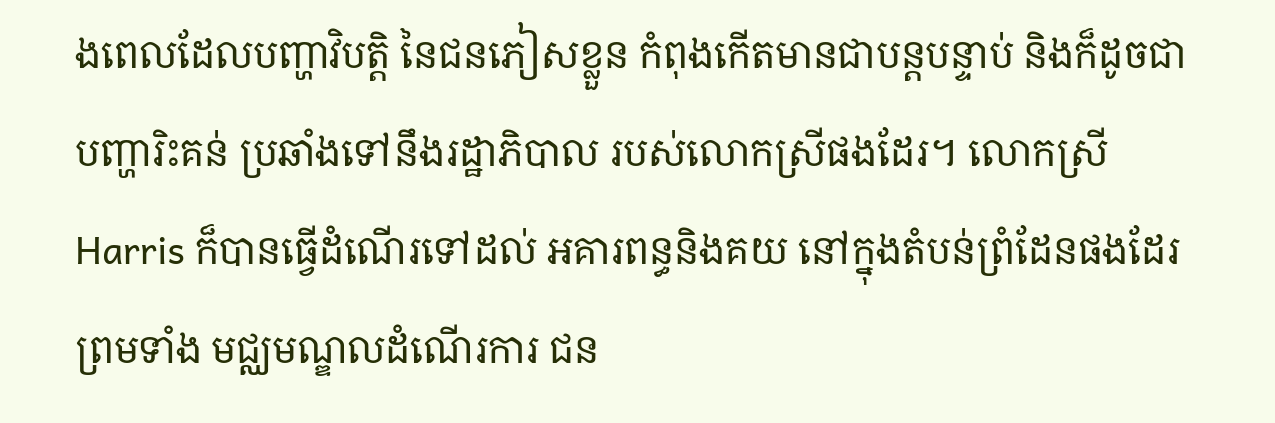ងពេលដែលបញ្ហាវិបត្តិ នៃជនភៀសខ្លួន កំពុងកើតមានជាបន្តបន្ទាប់ និងក៏ដូចជាបញ្ហារិះគន់ ប្រឆាំងទៅនឹងរដ្ឋាភិបាល របស់លោកស្រីផងដែរ។ លោកស្រី Harris ក៏បានធ្វើដំណើរទៅដល់ អគារពន្ធនិងគយ នៅក្នុងតំបន់ព្រំដែនផងដែរព្រមទាំង មជ្ឈមណ្ឌលដំណើរការ ជន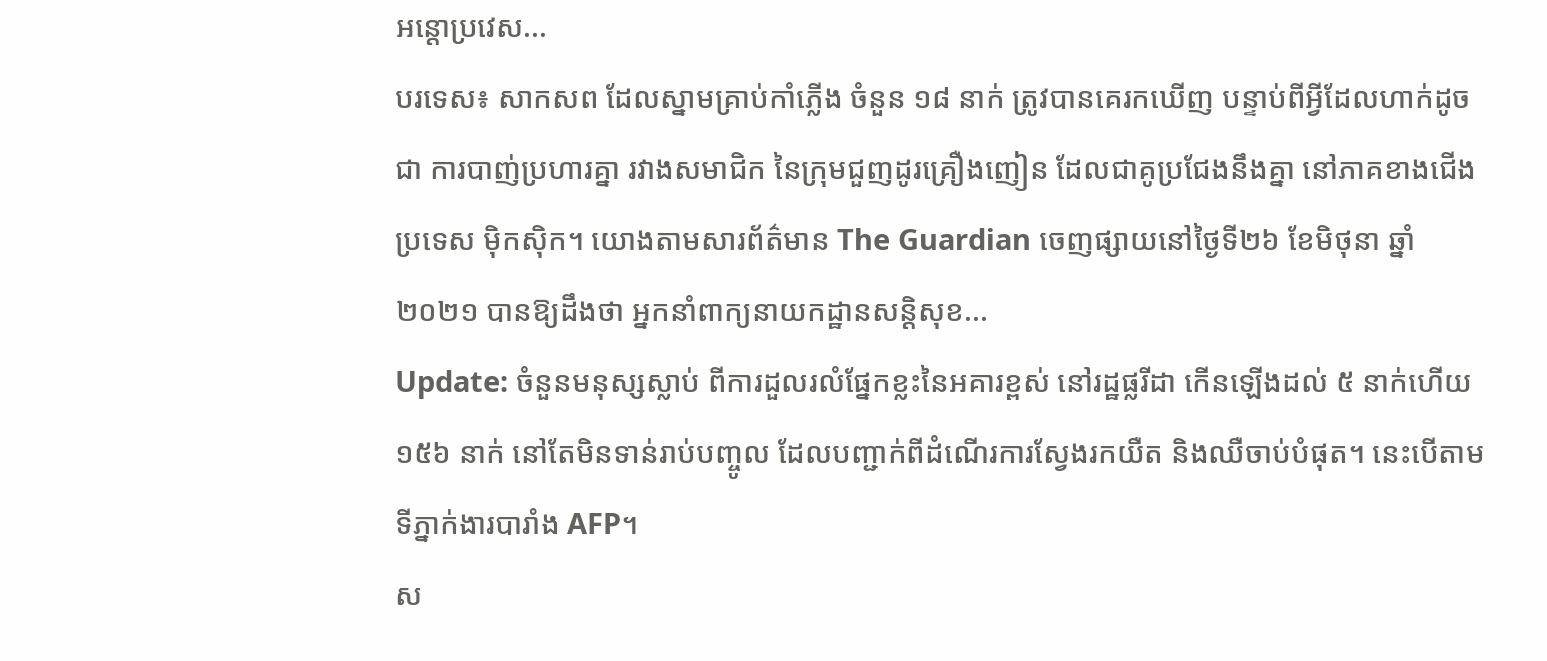អន្តោប្រវេស...
បរទេស៖ សាកសព ដែលស្នាមគ្រាប់កាំភ្លើង ចំនួន ១៨ នាក់ ត្រូវបានគេរកឃើញ បន្ទាប់ពីអ្វីដែលហាក់ដូចជា ការបាញ់ប្រហារគ្នា រវាងសមាជិក នៃក្រុមជួញដូរគ្រឿងញៀន ដែលជាគូប្រជែងនឹងគ្នា នៅភាគខាងជើងប្រទេស ម៉ិកស៊ិក។ យោងតាមសារព័ត៌មាន The Guardian ចេញផ្សាយនៅថ្ងៃទី២៦ ខែមិថុនា ឆ្នាំ២០២១ បានឱ្យដឹងថា អ្នកនាំពាក្យនាយកដ្ឋានសន្តិសុខ...
Update: ចំនួនមនុស្សស្លាប់ ពីការដួលរលំផ្នែកខ្លះនៃអគារខ្ពស់ នៅរដ្ឋផ្លរីដា កើនឡើងដល់ ៥ នាក់ហើយ ១៥៦ នាក់ នៅតែមិនទាន់រាប់បញ្ចូល ដែលបញ្ជាក់ពីដំណើរការស្វែងរកយឺត និងឈឺចាប់បំផុត។ នេះបេីតាមទីភ្នាក់ងារបារាំង AFP។
ស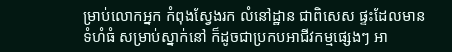ម្រាប់លោកអ្នក កំពុងស្វែងរក លំនៅដ្ឋាន ជាពិសេស ផ្ទះដែលមានទំហំធំ សម្រាប់ស្នាក់នៅ ក៏ដូចជាប្រកបអាជីវកម្មផ្សេងៗ អា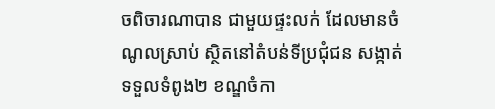ចពិចារណាបាន ជាមួយផ្ទះលក់ ដែលមានចំណូលស្រាប់ ស្ថិតនៅតំបន់ទីប្រជុំជន សង្កាត់ទទួលទំពូង២ ខណ្ឌចំកា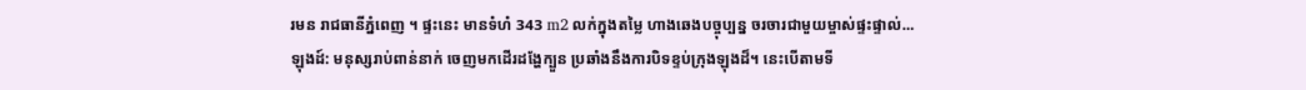រមន រាជធានីភ្នំពេញ ។ ផ្ទះនេះ មានទំហំ 343 m2 លក់ក្នុងតម្លៃ ហាងឆេងបច្ចុប្បន្ន ចរចារជាមួយម្ចាស់ផ្ទះផ្ទាល់...
ឡុងដ៍: មនុស្សរាប់ពាន់នាក់ ចេញមកដេីរដង្ហែក្បួន ប្រឆាំងនឹងការបិទខ្ទប់ក្រុងឡុងដ៏។ នេះបេីតាមទី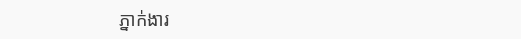ភ្នាក់ងារ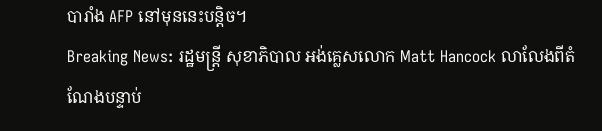បារាំង AFP នៅមុននេះបន្តិច។
Breaking News: រដ្ឋមន្រ្តី សុខាភិបាល អង់គ្លេសលោក Matt Hancock លាលែងពីតំណែងបន្ទាប់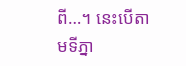ពី…។ នេះបេីតាមទីភ្នា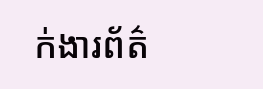ក់ងារព័ត៌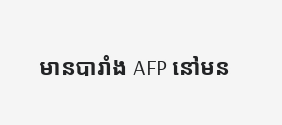មានបារាំង AFP នៅមន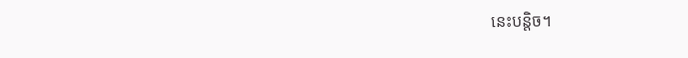នេះបន្តិច។